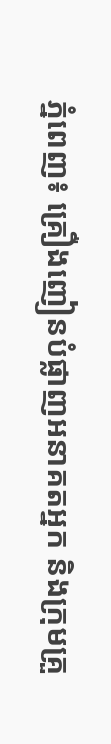ភ្នំពេញ៖ គ្រឿងញៀនបំផ្លាញអនាគតអ្នក និងក្រុមគ្រួ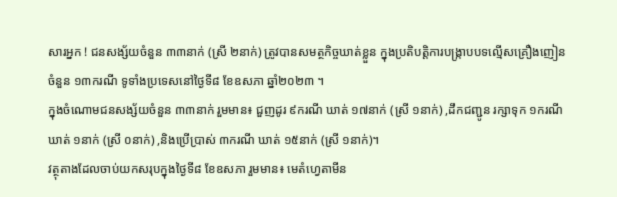សារអ្នក ! ជនសង្ស័យចំនួន ៣៣នាក់ (ស្រី ២នាក់) ត្រូវបានសមត្ថកិច្ចឃាត់ខ្លួន ក្នុងប្រតិបត្តិការបង្ក្រាបបទល្មើសគ្រឿងញៀនចំនួន ១៣ករណី ទូទាំងប្រទេសនៅថ្ងៃទី៨ ខែឧសភា ឆ្នាំ២០២៣ ។
ក្នុងចំណោមជនសង្ស័យចំនួន ៣៣នាក់ រួមមាន៖ ជួញដូរ ៩ករណី ឃាត់ ១៧នាក់ (ស្រី ១នាក់) ,ដឹកជញ្ជូន រក្សាទុក ១ករណី ឃាត់ ១នាក់ (ស្រី ០នាក់) ,និងប្រើប្រាស់ ៣ករណី ឃាត់ ១៥នាក់ (ស្រី ១នាក់)។
វត្ថុតាងដែលចាប់យកសរុបក្នុងថ្ងៃទី៨ ខែឧសភា រួមមាន៖ មេតំហ្វេតាមីន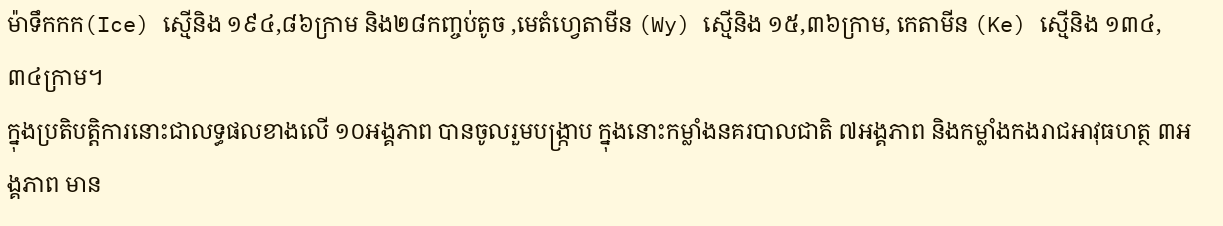ម៉ាទឹកកក(Ice) ស្មេីនិង ១៩៤,៨៦ក្រាម និង២៨កញ្ចប់តូច ,មេតំហ្វេតាមីន (Wy) ស្មេីនិង ១៥,៣៦ក្រាម, កេតាមីន (Ke) ស្មេីនិង ១៣៤,៣៤ក្រាម។
ក្នុងប្រតិបត្តិការនោះជាលទ្ធផលខាងលើ ១០អង្គភាព បានចូលរួមបង្ក្រាប ក្នុងនោះកម្លាំងនគរបាលជាតិ ៧អង្គភាព និងកម្លាំងកងរាជអាវុធហត្ថ ៣អង្គភាព មាន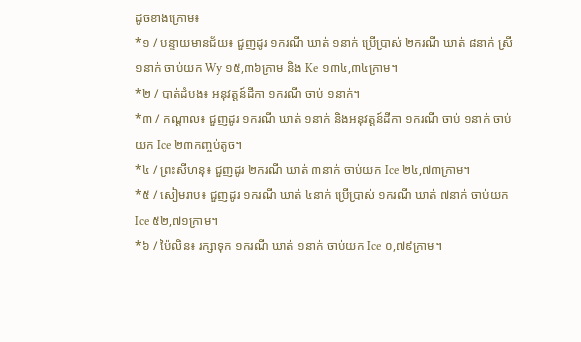ដូចខាងក្រោម៖
*១ / បន្ទាយមានជ័យ៖ ជួញដូរ ១ករណី ឃាត់ ១នាក់ ប្រើប្រាស់ ២ករណី ឃាត់ ៨នាក់ ស្រី ១នាក់ ចាប់យក Wy ១៥,៣៦ក្រាម និង Ke ១៣៤,៣៤ក្រាម។
*២ / បាត់ដំបង៖ អនុវត្តន៍ដីកា ១ករណី ចាប់ ១នាក់។
*៣ / កណ្តាល៖ ជួញដូរ ១ករណី ឃាត់ ១នាក់ និងអនុវត្តន៍ដីកា ១ករណី ចាប់ ១នាក់ ចាប់យក Ice ២៣កញ្ចប់តូច។
*៤ / ព្រះសីហនុ៖ ជួញដូរ ២ករណី ឃាត់ ៣នាក់ ចាប់យក Ice ២៤,៧៣ក្រាម។
*៥ / សៀមរាប៖ ជួញដូរ ១ករណី ឃាត់ ៤នាក់ ប្រើប្រាស់ ១ករណី ឃាត់ ៧នាក់ ចាប់យក Ice ៥២,៧១ក្រាម។
*៦ / ប៉ៃលិន៖ រក្សាទុក ១ករណី ឃាត់ ១នាក់ ចាប់យក Ice ០,៧៩ក្រាម។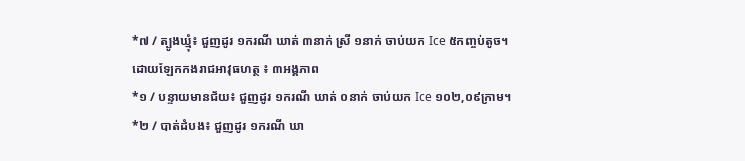*៧ / ត្បូងឃ្មុំ៖ ជួញដូរ ១ករណី ឃាត់ ៣នាក់ ស្រី ១នាក់ ចាប់យក Ice ៥កញ្ចប់តូច។
ដោយឡែកកងរាជអាវុធហត្ថ ៖ ៣អង្គភាព
*១ / បន្ទាយមានជ័យ៖ ជួញដូរ ១ករណី ឃាត់ ០នាក់ ចាប់យក Ice ១០២,០៩ក្រាម។
*២ / បាត់ដំបង៖ ជួញដូរ ១ករណី ឃា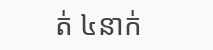ត់ ៤នាក់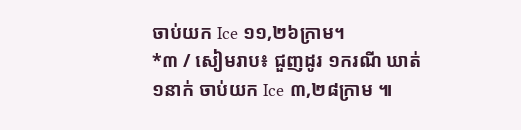ចាប់យក Ice ១១,២៦ក្រាម។
*៣ / សៀមរាប៖ ជួញដូរ ១ករណី ឃាត់ ១នាក់ ចាប់យក Ice ៣,២៨ក្រាម ៕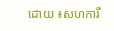ដោយ ៖សហការី